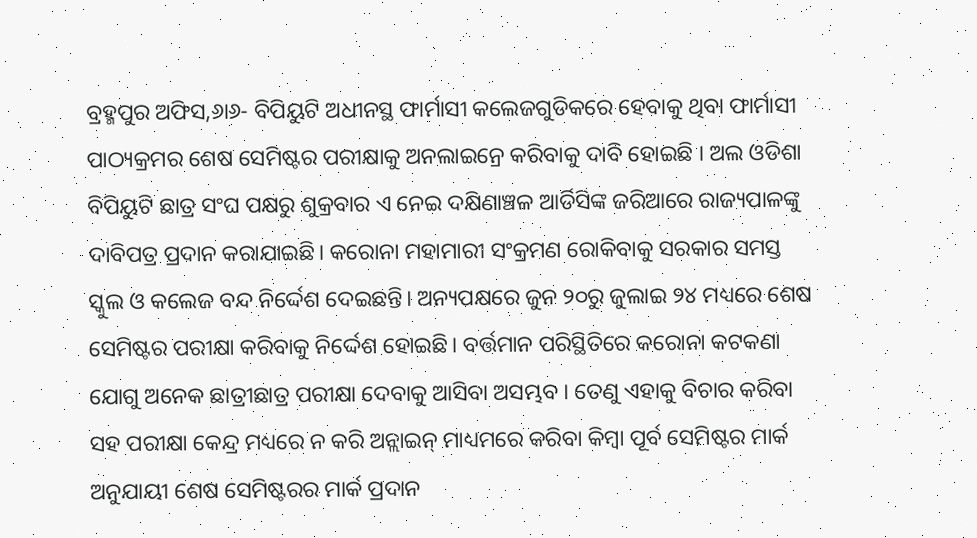ବ୍ରହ୍ମପୁର ଅଫିସ,୬ା୬- ବିପିୟୁଟି ଅଧୀନସ୍ଥ ଫାର୍ମାସୀ କଲେଜଗୁଡିକରେ ହେବାକୁ ଥିବା ଫାର୍ମାସୀ ପାଠ୍ୟକ୍ରମର ଶେଷ ସେମିଷ୍ଟର ପରୀକ୍ଷାକୁ ଅନଲାଇନ୍ରେ କରିବାକୁ ଦାବି ହୋଇଛି । ଅଲ ଓଡିଶା ବିପିୟୁଟି ଛାତ୍ର ସଂଘ ପକ୍ଷରୁ ଶୁକ୍ରବାର ଏ ନେଇ ଦକ୍ଷିଣାଞ୍ଚଳ ଆର୍ଡିସିଙ୍କ ଜରିଆରେ ରାଜ୍ୟପାଳଙ୍କୁ ଦାବିପତ୍ର ପ୍ରଦାନ କରାଯାଇଛି। କରୋନା ମହାମାରୀ ସଂକ୍ରମଣ ରୋକିବାକୁ ସରକାର ସମସ୍ତ ସ୍କୁଲ ଓ କଲେଜ ବନ୍ଦ ନିର୍ଦ୍ଦେଶ ଦେଇଛନ୍ତି। ଅନ୍ୟପକ୍ଷରେ ଜୁନ ୨୦ରୁ ଜୁଲାଇ ୨୪ ମଧ୍ୟରେ ଶେଷ ସେମିଷ୍ଟର ପରୀକ୍ଷା କରିବାକୁ ନିର୍ଦ୍ଦେଶ ହୋଇଛି। ବର୍ତ୍ତମାନ ପରିସ୍ଥିତିରେ କରୋନା କଟକଣା ଯୋଗୁ ଅନେକ ଛାତ୍ରୀଛାତ୍ର ପରୀକ୍ଷା ଦେବାକୁ ଆସିବା ଅସମ୍ଭବ । ତେଣୁ ଏହାକୁ ବିଚାର କରିବା ସହ ପରୀକ୍ଷା କେନ୍ଦ୍ର ମଧ୍ୟରେ ନ କରି ଅନ୍ଲାଇନ୍ ମାଧ୍ୟମରେ କରିବା କିମ୍ବା ପୂର୍ବ ସେମିଷ୍ଟର ମାର୍କ ଅନୁଯାୟୀ ଶେଷ ସେମିଷ୍ଟରର ମାର୍କ ପ୍ରଦାନ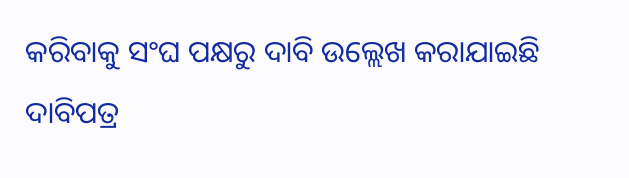କରିବାକୁ ସଂଘ ପକ୍ଷରୁ ଦାବି ଉଲ୍ଲେଖ କରାଯାଇଛି ଦାବିପତ୍ର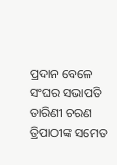ପ୍ରଦାନ ବେଳେ ସଂଘର ସଭାପତି ତାରିଣୀ ଚରଣ ତ୍ରିପାଠୀଙ୍କ ସମେତ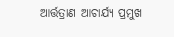ଆର୍ତ୍ତତ୍ରାଣ ଆଚାର୍ଯ୍ୟ ପ୍ରମୁଖ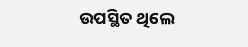ଉପସ୍ଥିତ ଥିଲେ